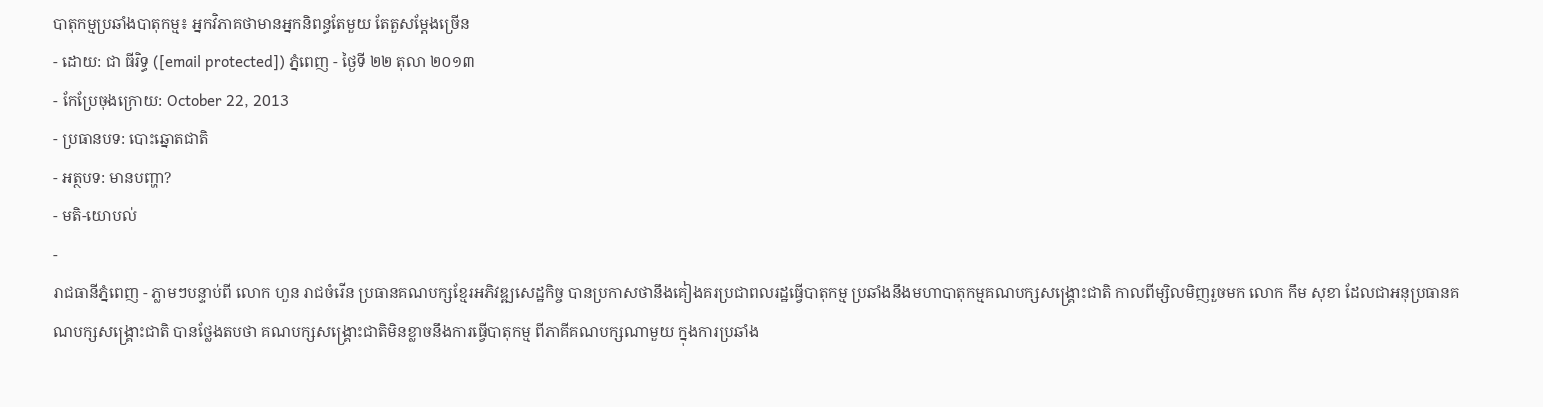បាតុកម្មប្រឆាំងបាតុកម្ម៖ អ្នកវិភាគថាមានអ្នកនិពន្ធតែមួយ តែតួសម្ដែងច្រើន
- ដោយ: ជា ធីរិទ្ធ ([email protected]) ភ្នំពេញ - ថ្ងៃទី ២២ តុលា ២០១៣
- កែប្រែចុងក្រោយ: October 22, 2013
- ប្រធានបទ: បោះឆ្នោតជាតិ
- អត្ថបទ: មានបញ្ហា?
- មតិ-យោបល់
-
រាជធានីភ្នំពេញ - ភ្លាមៗបន្ទាប់ពី លោក ហួន រាជចំរើន ប្រធានគណបក្សខ្មែរអភិវឌ្ឍសេដ្ឋកិច្ច បានប្រកាសថានឹងគៀងគរប្រជាពលរដ្ឋធ្វើបាតុកម្ម ប្រឆាំងនឹងមហាបាតុកម្មគណបក្សសង្គ្រោះជាតិ កាលពីម្សិលមិញរួចមក លោក កឹម សុខា ដែលជាអនុប្រធានគណបក្សសង្គ្រោះជាតិ បានថ្លែងតបថា គណបក្សសង្គ្រោះជាតិមិនខ្លាចនឹងការធ្វើបាតុកម្ម ពីភាគីគណបក្សណាមួយ ក្នុងការប្រឆាំង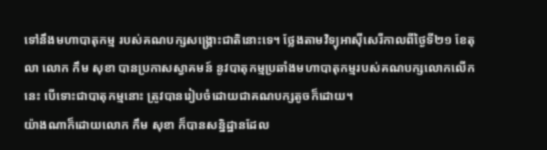ទៅនឹងមហាបាតុកម្ម របស់គណបក្សសង្គ្រោះជាតិនោះទេ។ ថ្លែងតាមវិទ្យុអាស៊ីសេរីកាលពីថ្ងៃទី២១ ខែតុលា លោក កឹម សុខា បានប្រកាសស្វាគមន៍ នូវបាតុកម្មប្រឆាំងមហាបាតុកម្មរបស់គណបក្សលោកលើកនេះ បើទោះជាបាតុកម្មនោះ ត្រូវបានរៀបចំដោយជាគណបក្សតូចក៏ដោយ។
យ៉ាងណាក៏ដោយលោក កឹម សុខា ក៏បានសន្និដ្ឋានដែល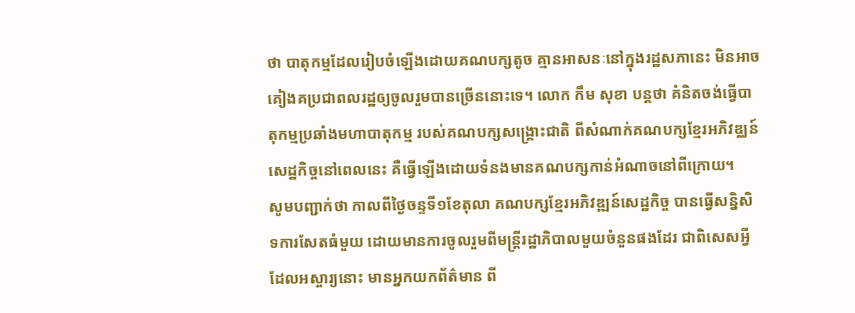ថា បាតុកម្មដែលរៀបចំឡើងដោយគណបក្សតូច គ្មានអាសនៈនៅក្នុងរដ្ឋសភានេះ មិនអាចគៀងគប្រជាពលរដ្ឋឲ្យចូលរួមបានច្រើននោះទេ។ លោក កឹម សុខា បន្តថា គំនិតចង់ធ្វើបាតុកម្មប្រឆាំងមហាបាតុកម្ម របស់គណបក្សសង្គ្រោះជាតិ ពីសំណាក់គណបក្សខ្មែរអភិវឌ្ឈន៍សេដ្ឋកិច្ចនៅពេលនេះ គឺធ្វើឡើងដោយទំនងមានគណបក្សកាន់អំណាចនៅពីក្រោយ។
សូមបញ្ជាក់ថា កាលពីថ្ងៃចន្ទទី១ខែតុលា គណបក្សខ្មែរអភិវឌ្ឍន៍សេដ្ឋកិច្ច បានធ្វើសន្និសិទការសែតធំមួយ ដោយមានការចូលរួមពីមន្រ្តីរដ្ឋាភិបាលមួយចំនួនផងដែរ ជាពិសេសអ្វីដែលអស្ចារ្យនោះ មានអ្នកយកព័ត៌មាន ពី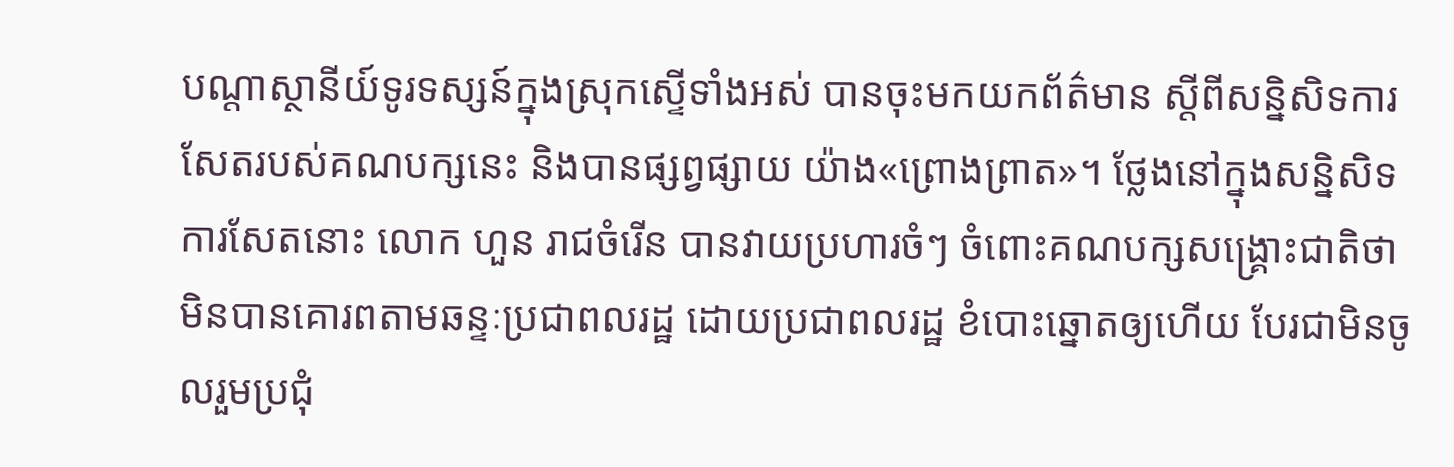បណ្តាស្ថានីយ៍ទូរទស្សន៍ក្នុងស្រុកស្ទើទាំងអស់ បានចុះមកយកព័ត៌មាន ស្តីពីសន្និសិទការសែតរបស់គណបក្សនេះ និងបានផ្សព្វផ្សាយ យ៉ាង«ព្រោងព្រាត»។ ថ្លែងនៅក្នុងសន្និសិទការសែតនោះ លោក ហួន រាជចំរើន បានវាយប្រហារចំៗ ចំពោះគណបក្សសង្រ្គោះជាតិថា មិនបានគោរពតាមឆន្ទៈប្រជាពលរដ្ឋ ដោយប្រជាពលរដ្ឋ ខំបោះឆ្នោតឲ្យហើយ បែរជាមិនចូលរួមប្រជុំ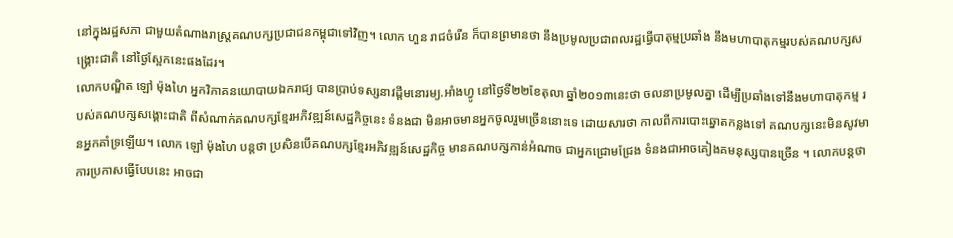នៅក្នុងរដ្ឋសភា ជាមួយតំណាងរាស្រ្តគណបក្សប្រជាជនកម្ពុជាទៅវិញ។ លោក ហួន រាជចំរើន ក៏បានព្រមានថា នឹងប្រមូលប្រជាពលរដ្ឋធ្វើបាតុម្មប្រឆាំង នឹងមហាបាតុកម្មរបស់គណបក្សសង្គ្រោះជាតិ នៅថ្ងៃស្អែកនេះផងដែរ។
លោកបណ្ឌិត ឡៅ ម៉ុងហៃ អ្នកវិភាគនយោបាយឯករាជ្យ បានប្រាប់ទស្សនាវដ្តីមនោរម្យ.អាំងហ្វូ នៅថ្ងៃទី២២ខែតុលា ឆ្នាំ២០១៣នេះថា ចលនាប្រមូលគ្នា ដើម្បីប្រឆាំងទៅនឹងមហាបាតុកម្ម របស់គណបក្សសង្គោះជាតិ ពីសំណាក់គណបក្សខ្មែរអភិវឌ្ឍន៍សេដ្ឋកិច្ចនេះ ទំនងជា មិនអាចមានអ្នកចូលរួមច្រើននោះទេ ដោយសារថា កាលពីការបោះឆ្នោតកន្លងទៅ គណបក្សនេះមិនសូវមានអ្នកគាំទ្រឡើយ។ លោក ឡៅ ម៉ុងហៃ បន្តថា ប្រសិនបើគណបក្សខ្មែរអភិវឌ្ឍន៍សេដ្ឋកិច្ច មានគណបក្សកាន់អំណាច ជាអ្នកជ្រោមជ្រែង ទំនងជាអាចគៀងគមនុស្សបានច្រើន ។ លោកបន្តថា ការប្រកាសធ្វើបែបនេះ អាចជា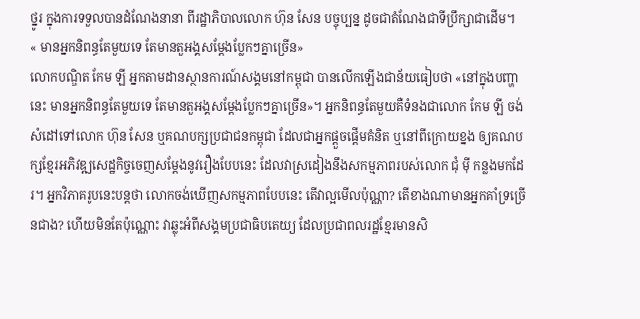ថ្នូរ ក្នុងការទទួលបានដំណែងនានា ពីរដ្ឋាភិបាលលោក ហ៊ុន សែន បច្ចុប្បន្ន ដូចជាតំណែងជាទីប្រឹក្សាជាដើម។
« មានអ្នកនិពន្ធតែមួយទេ តែមានតួអង្គសម្តែងប្លែកៗគ្នាច្រើន»
លោកបណ្ឌិត កែម ឡី អ្នកតាមដានស្ថានការណ៍សង្គមនៅកម្ពុជា បានលើកឡើងជាន័យធៀបថា «នៅក្នុងបញ្ហានេះ មានអ្នកនិពន្ធតែមួយទេ តែមានតួអង្គសម្តែងប្លែកៗគ្នាច្រើន»។ អ្នកនិពន្ធតែមួយគឺទំនងជាលោក កែម ឡី ចង់សំដៅទៅលោក ហ៊ុន សែន ឬគណបក្សប្រជាជនកម្ពុជា ដែលជាអ្នកផ្តួចផ្តើមគំនិត ឬនៅពីក្រោយខ្នង ឲ្យគណបក្សខ្មែរអភិវឌ្ឍសេដ្ឋកិច្ចចេញសម្តែងនូវរឿងបែបនេះ ដែលវាស្រដៀងនឹងសកម្មភាពរបស់លោក ជុំ ម៉ី កន្លងមកដែរ។ អ្នកវិភាគរូបនេះបន្តថា លោកចង់ឃើញសកម្មភាពបែបនេះ តើវាល្អមើលប៉ុណ្ណា? តើខាងណាមានអ្នកគាំទ្រច្រើនជាង? ហើយមិនតែប៉ុណ្ណោះ វាឆ្លុះអំពីសង្គមប្រជាធិបតេយ្យ ដែលប្រជាពលរដ្ឋខ្មែរមានសិ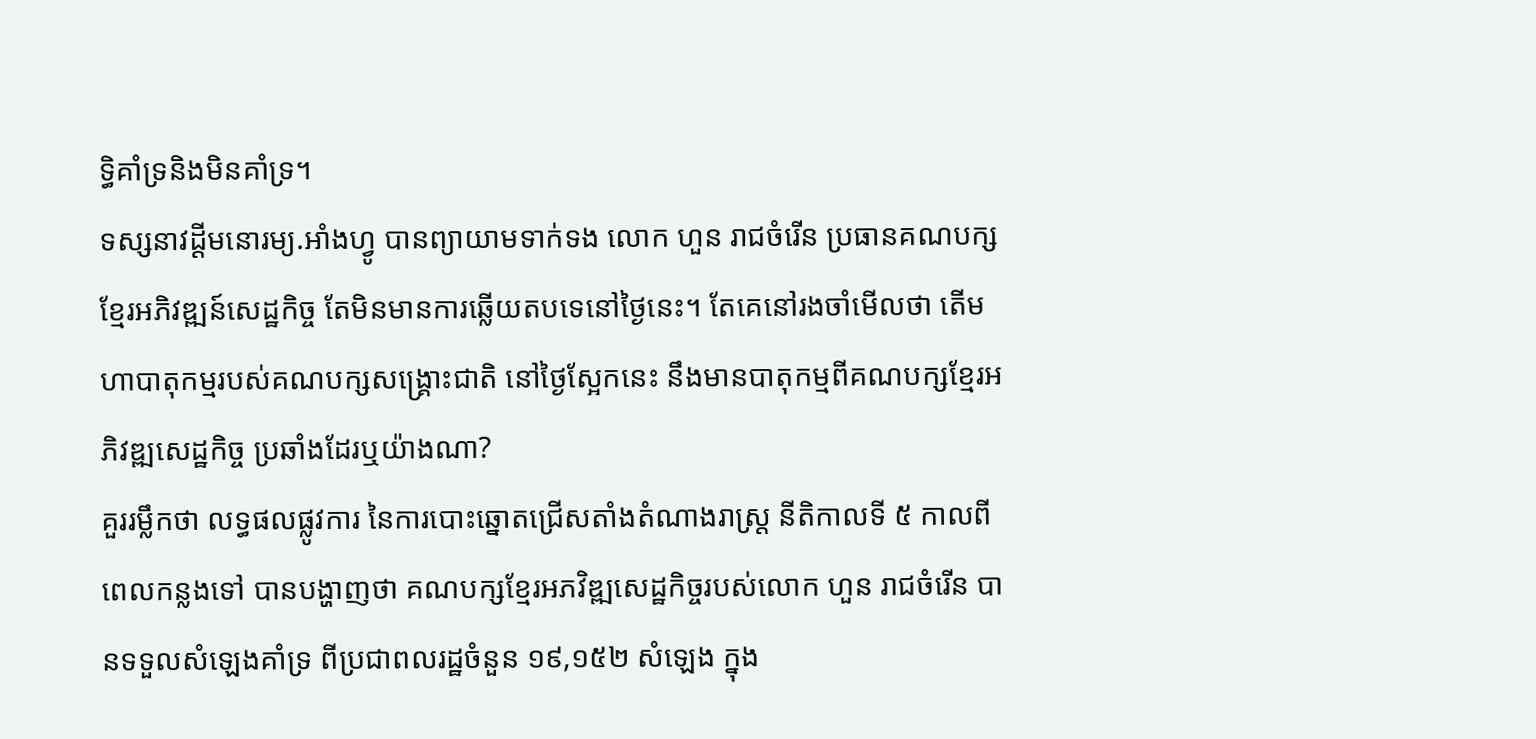ទ្ធិគាំទ្រនិងមិនគាំទ្រ។
ទស្សនាវដ្ដីមនោរម្យ.អាំងហ្វូ បានព្យាយាមទាក់ទង លោក ហួន រាជចំរើន ប្រធានគណបក្សខ្មែរអភិវឌ្ឍន៍សេដ្ឋកិច្ច តែមិនមានការឆ្លើយតបទេនៅថ្ងៃនេះ។ តែគេនៅរងចាំមើលថា តើមហាបាតុកម្មរបស់គណបក្សសង្គ្រោះជាតិ នៅថ្ងៃស្អែកនេះ នឹងមានបាតុកម្មពីគណបក្សខ្មែរអភិវឌ្ឍសេដ្ឋកិច្ច ប្រឆាំងដែរឬយ៉ាងណា?
គួររម្លឹកថា លទ្ធផលផ្លូវការ នៃការបោះឆ្នោតជ្រើសតាំងតំណាងរាស្ត្រ នីតិកាលទី ៥ កាលពីពេលកន្លងទៅ បានបង្ហាញថា គណបក្សខ្មែរអភវិឌ្ឍសេដ្ឋកិច្ចរបស់លោក ហួន រាជចំរើន បានទទួលសំឡេងគាំទ្រ ពីប្រជាពលរដ្ឋចំនួន ១៩,១៥២ សំឡេង ក្នុង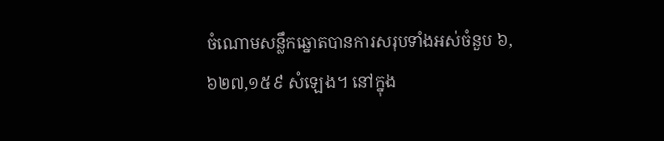ចំណោមសន្លឹកឆ្នោតបានការសរុបទាំងអស់ចំនួប ៦,៦២៧,១៥៩ សំឡេង។ នៅក្នុង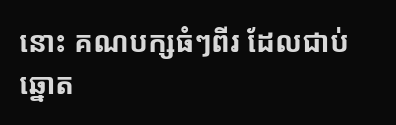នោះ គណបក្សធំៗពីរ ដែលជាប់ឆ្នោត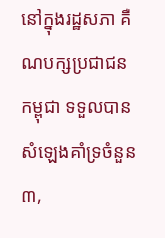នៅក្នុងរដ្ឋសភា គឺណបក្សប្រជាជនកម្ពុជា ទទួលបានសំឡេងគាំទ្រចំនួន ៣,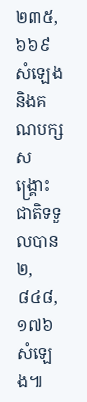២៣៥,៦៦៩ សំឡេង និងគណបក្សសង្គ្រោះជាតិទទួលបាន ២,៨៤៨,១៧៦ សំឡេង៕